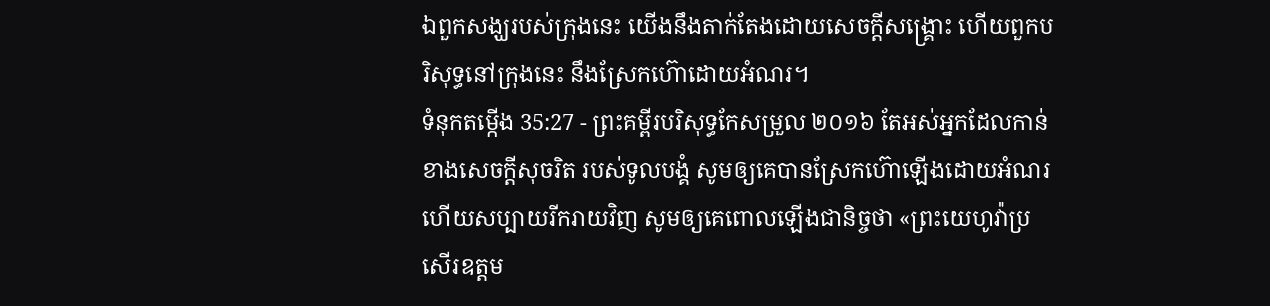ឯពួកសង្ឃរបស់ក្រុងនេះ យើងនឹងតាក់តែងដោយសេចក្ដីសង្គ្រោះ ហើយពួកបរិសុទ្ធនៅក្រុងនេះ នឹងស្រែកហ៊ោដោយអំណរ។
ទំនុកតម្កើង 35:27 - ព្រះគម្ពីរបរិសុទ្ធកែសម្រួល ២០១៦ តែអស់អ្នកដែលកាន់ខាងសេចក្ដីសុចរិត របស់ទូលបង្គំ សូមឲ្យគេបានស្រែកហ៊ោឡើងដោយអំណរ ហើយសប្បាយរីករាយវិញ សូមឲ្យគេពោលឡើងជានិច្ចថា «ព្រះយេហូវ៉ាប្រសើរឧត្ដម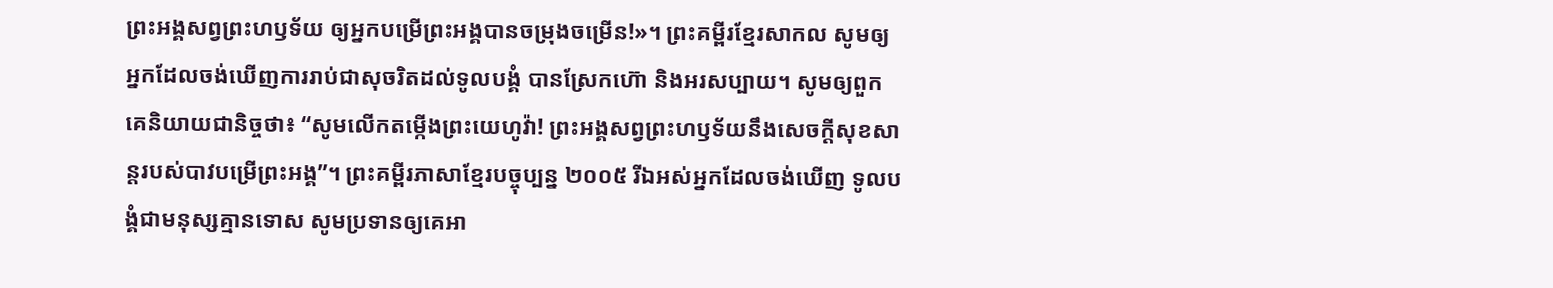ព្រះអង្គសព្វព្រះហឫទ័យ ឲ្យអ្នកបម្រើព្រះអង្គបានចម្រុងចម្រើន!»។ ព្រះគម្ពីរខ្មែរសាកល សូមឲ្យអ្នកដែលចង់ឃើញការរាប់ជាសុចរិតដល់ទូលបង្គំ បានស្រែកហ៊ោ និងអរសប្បាយ។ សូមឲ្យពួកគេនិយាយជានិច្ចថា៖ “សូមលើកតម្កើងព្រះយេហូវ៉ា! ព្រះអង្គសព្វព្រះហឫទ័យនឹងសេចក្ដីសុខសាន្តរបស់បាវបម្រើព្រះអង្គ”។ ព្រះគម្ពីរភាសាខ្មែរបច្ចុប្បន្ន ២០០៥ រីឯអស់អ្នកដែលចង់ឃើញ ទូលបង្គំជាមនុស្សគ្មានទោស សូមប្រទានឲ្យគេអា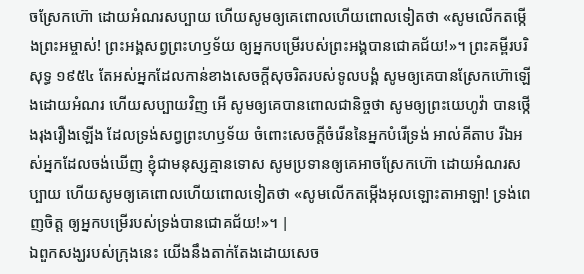ចស្រែកហ៊ោ ដោយអំណរសប្បាយ ហើយសូមឲ្យគេពោលហើយពោលទៀតថា «សូមលើកតម្កើងព្រះអម្ចាស់! ព្រះអង្គសព្វព្រះហឫទ័យ ឲ្យអ្នកបម្រើរបស់ព្រះអង្គបានជោគជ័យ!»។ ព្រះគម្ពីរបរិសុទ្ធ ១៩៥៤ តែអស់អ្នកដែលកាន់ខាងសេចក្ដីសុចរិតរបស់ទូលបង្គំ សូមឲ្យគេបានស្រែកហ៊ោឡើងដោយអំណរ ហើយសប្បាយវិញ អើ សូមឲ្យគេបានពោលជានិច្ចថា សូមឲ្យព្រះយេហូវ៉ា បានថ្កើងរុងរឿងឡើង ដែលទ្រង់សព្វព្រះហឫទ័យ ចំពោះសេចក្ដីចំរើននៃអ្នកបំរើទ្រង់ អាល់គីតាប រីឯអស់អ្នកដែលចង់ឃើញ ខ្ញុំជាមនុស្សគ្មានទោស សូមប្រទានឲ្យគេអាចស្រែកហ៊ោ ដោយអំណរសប្បាយ ហើយសូមឲ្យគេពោលហើយពោលទៀតថា «សូមលើកតម្កើងអុលឡោះតាអាឡា! ទ្រង់ពេញចិត្ត ឲ្យអ្នកបម្រើរបស់ទ្រង់បានជោគជ័យ!»។ |
ឯពួកសង្ឃរបស់ក្រុងនេះ យើងនឹងតាក់តែងដោយសេច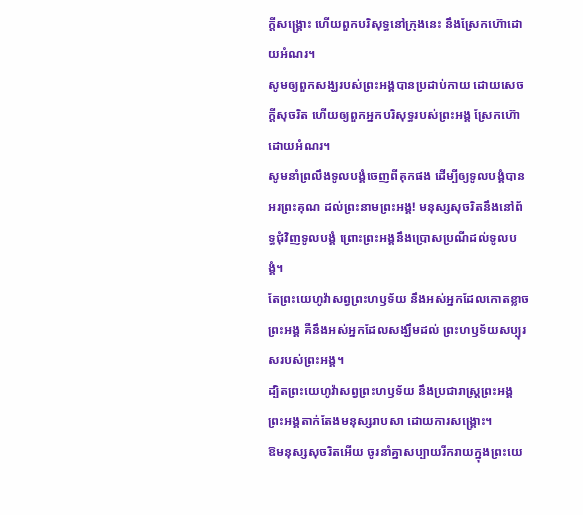ក្ដីសង្គ្រោះ ហើយពួកបរិសុទ្ធនៅក្រុងនេះ នឹងស្រែកហ៊ោដោយអំណរ។
សូមឲ្យពួកសង្ឃរបស់ព្រះអង្គបានប្រដាប់កាយ ដោយសេចក្ដីសុចរិត ហើយឲ្យពួកអ្នកបរិសុទ្ធរបស់ព្រះអង្គ ស្រែកហ៊ោដោយអំណរ។
សូមនាំព្រលឹងទូលបង្គំចេញពីគុកផង ដើម្បីឲ្យទូលបង្គំបានអរព្រះគុណ ដល់ព្រះនាមព្រះអង្គ! មនុស្សសុចរិតនឹងនៅព័ទ្ធជុំវិញទូលបង្គំ ព្រោះព្រះអង្គនឹងប្រោសប្រណីដល់ទូលបង្គំ។
តែព្រះយេហូវ៉ាសព្វព្រះហឫទ័យ នឹងអស់អ្នកដែលកោតខ្លាចព្រះអង្គ គឺនឹងអស់អ្នកដែលសង្ឃឹមដល់ ព្រះហឫទ័យសប្បុរសរបស់ព្រះអង្គ។
ដ្បិតព្រះយេហូវ៉ាសព្វព្រះហឫទ័យ នឹងប្រជារាស្ត្រព្រះអង្គ ព្រះអង្គតាក់តែងមនុស្សរាបសា ដោយការសង្គ្រោះ។
ឱមនុស្សសុចរិតអើយ ចូរនាំគ្នាសប្បាយរីករាយក្នុងព្រះយេ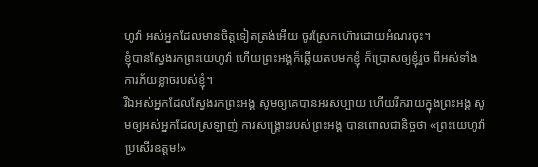ហូវ៉ា អស់អ្នកដែលមានចិត្តទៀតត្រង់អើយ ចូរស្រែកហ៊ោរដោយអំណរចុះ។
ខ្ញុំបានស្វែងរកព្រះយេហូវ៉ា ហើយព្រះអង្គក៏ឆ្លើយតបមកខ្ញុំ ក៏ប្រោសឲ្យខ្ញុំរួច ពីអស់ទាំងការភ័យខ្លាចរបស់ខ្ញុំ។
រីឯអស់អ្នកដែលស្វែងរកព្រះអង្គ សូមឲ្យគេបានអរសប្បាយ ហើយរីករាយក្នុងព្រះអង្គ សូមឲ្យអស់អ្នកដែលស្រឡាញ់ ការសង្គ្រោះរបស់ព្រះអង្គ បានពោលជានិច្ចថា «ព្រះយេហូវ៉ាប្រសើរឧត្តម!»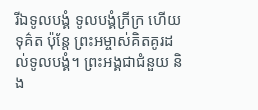រីឯទូលបង្គំ ទូលបង្គំក្រីក្រ ហើយទុគ៌ត ប៉ុន្តែ ព្រះអម្ចាស់គិតគូរដល់ទូលបង្គំ។ ព្រះអង្គជាជំនួយ និង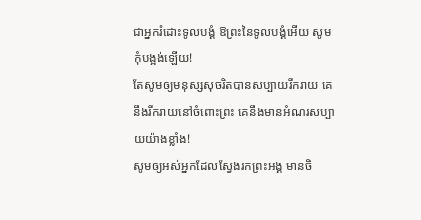ជាអ្នករំដោះទូលបង្គំ ឱព្រះនៃទូលបង្គំអើយ សូមកុំបង្អង់ឡើយ!
តែសូមឲ្យមនុស្សសុចរិតបានសប្បាយរីករាយ គេនឹងរីករាយនៅចំពោះព្រះ គេនឹងមានអំណរសប្បាយយ៉ាងខ្លាំង!
សូមឲ្យអស់អ្នកដែលស្វែងរកព្រះអង្គ មានចិ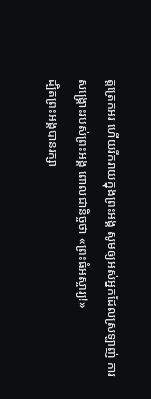ត្តត្រេកអរ ហើយរីករាយក្នុងព្រះអង្គ សូមឲ្យអស់អ្នកដែលស្រឡាញ់ ការសង្គ្រោះរបស់ព្រះអង្គ ពោលជានិច្ចថា «ព្រះធំអស្ចារ្យ!»
ដ្បិតព្រះអង្គបានរក្សា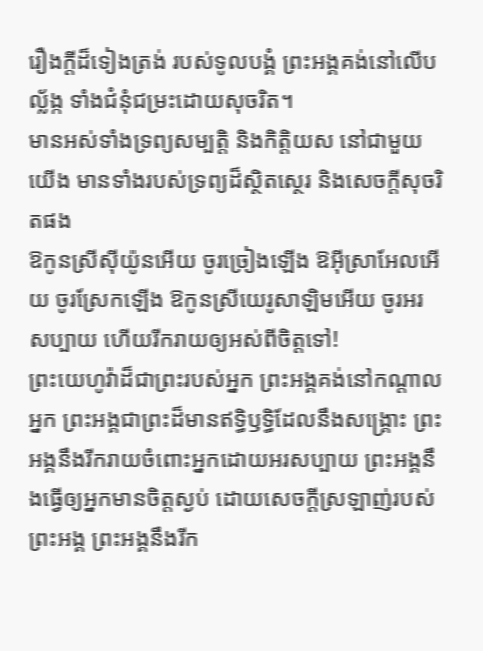រឿងក្ដីដ៏ទៀងត្រង់ របស់ទូលបង្គំ ព្រះអង្គគង់នៅលើបល្ល័ង្ក ទាំងជំនុំជម្រះដោយសុចរិត។
មានអស់ទាំងទ្រព្យសម្បត្តិ និងកិត្តិយស នៅជាមួយយើង មានទាំងរបស់ទ្រព្យដ៏ស្ថិតស្ថេរ និងសេចក្ដីសុចរិតផង
ឱកូនស្រីស៊ីយ៉ូនអើយ ចូរច្រៀងឡើង ឱអ៊ីស្រាអែលអើយ ចូរស្រែកឡើង ឱកូនស្រីយេរូសាឡិមអើយ ចូរអរសប្បាយ ហើយរីករាយឲ្យអស់ពីចិត្តទៅ!
ព្រះយេហូវ៉ាដ៏ជាព្រះរបស់អ្នក ព្រះអង្គគង់នៅកណ្ដាលអ្នក ព្រះអង្គជាព្រះដ៏មានឥទ្ធិឫទ្ធិដែលនឹងសង្គ្រោះ ព្រះអង្គនឹងរីករាយចំពោះអ្នកដោយអរសប្បាយ ព្រះអង្គនឹងធ្វើឲ្យអ្នកមានចិត្តស្ងប់ ដោយសេចក្ដីស្រឡាញ់របស់ព្រះអង្គ ព្រះអង្គនឹងរីក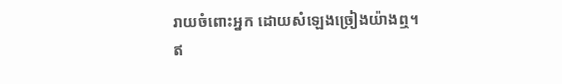រាយចំពោះអ្នក ដោយសំឡេងច្រៀងយ៉ាងឮ។
ឥ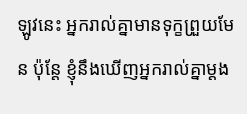ឡូវនេះ អ្នករាល់គ្នាមានទុក្ខព្រួយមែន ប៉ុន្តែ ខ្ញុំនឹងឃើញអ្នករាល់គ្នាម្តង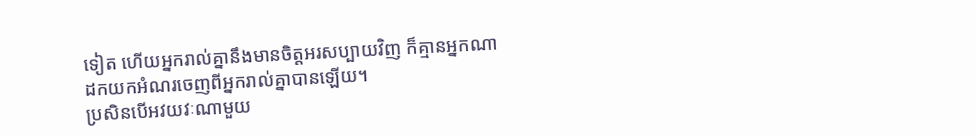ទៀត ហើយអ្នករាល់គ្នានឹងមានចិត្តអរសប្បាយវិញ ក៏គ្មានអ្នកណាដកយកអំណរចេញពីអ្នករាល់គ្នាបានឡើយ។
ប្រសិនបើអវយវៈណាមួយ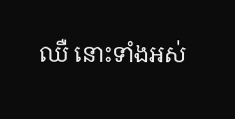ឈឺ នោះទាំងអស់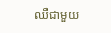ឈឺជាមួយ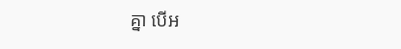គ្នា បើអ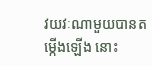វយវៈណាមួយបានតម្កើងឡើង នោះ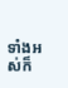ទាំងអស់ក៏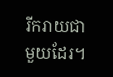រីករាយជាមួយដែរ។